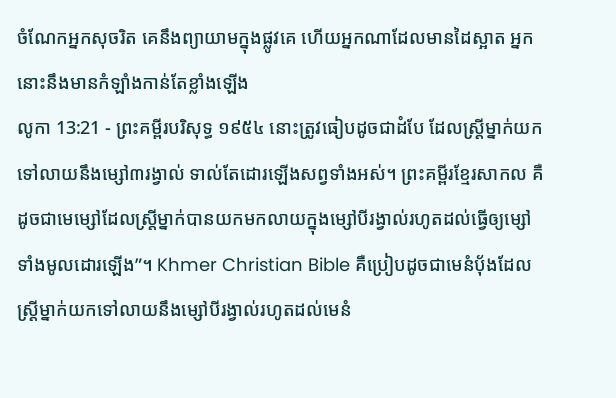ចំណែកអ្នកសុចរិត គេនឹងព្យាយាមក្នុងផ្លូវគេ ហើយអ្នកណាដែលមានដៃស្អាត អ្នកនោះនឹងមានកំឡាំងកាន់តែខ្លាំងឡើង
លូកា 13:21 - ព្រះគម្ពីរបរិសុទ្ធ ១៩៥៤ នោះត្រូវធៀបដូចជាដំបែ ដែលស្ត្រីម្នាក់យកទៅលាយនឹងម្សៅ៣រង្វាល់ ទាល់តែដោរឡើងសព្វទាំងអស់។ ព្រះគម្ពីរខ្មែរសាកល គឺដូចជាមេម្សៅដែលស្ត្រីម្នាក់បានយកមកលាយក្នុងម្សៅបីរង្វាល់រហូតដល់ធ្វើឲ្យម្សៅទាំងមូលដោរឡើង”។ Khmer Christian Bible គឺប្រៀបដូចជាមេនំប៉័ងដែលស្ដ្រីម្នាក់យកទៅលាយនឹងម្សៅបីរង្វាល់រហូតដល់មេនំ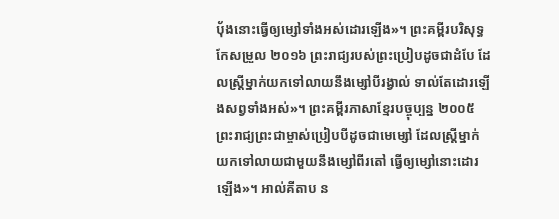ប៉័ងនោះធ្វើឲ្យម្សៅទាំងអស់ដោរឡើង»។ ព្រះគម្ពីរបរិសុទ្ធកែសម្រួល ២០១៦ ព្រះរាជ្យរបស់ព្រះប្រៀបដូចជាដំបែ ដែលស្ត្រីម្នាក់យកទៅលាយនឹងម្សៅបីរង្វាល់ ទាល់តែដោរឡើងសព្វទាំងអស់»។ ព្រះគម្ពីរភាសាខ្មែរបច្ចុប្បន្ន ២០០៥ ព្រះរាជ្យព្រះជាម្ចាស់ប្រៀបបីដូចជាមេម្សៅ ដែលស្ត្រីម្នាក់យកទៅលាយជាមួយនឹងម្សៅពីរតៅ ធ្វើឲ្យម្សៅនោះដោរឡើង»។ អាល់គីតាប ន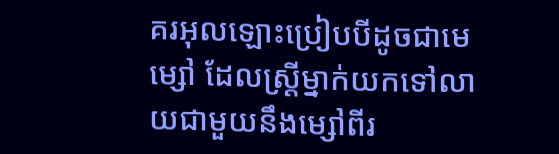គរអុលឡោះប្រៀបបីដូចជាមេម្សៅ ដែលស្ដ្រីម្នាក់យកទៅលាយជាមួយនឹងម្សៅពីរ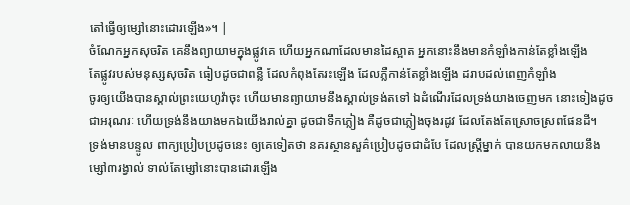តៅធ្វើឲ្យម្សៅនោះដោរឡើង»។ |
ចំណែកអ្នកសុចរិត គេនឹងព្យាយាមក្នុងផ្លូវគេ ហើយអ្នកណាដែលមានដៃស្អាត អ្នកនោះនឹងមានកំឡាំងកាន់តែខ្លាំងឡើង
តែផ្លូវរបស់មនុស្សសុចរិត ធៀបដូចជាពន្លឺ ដែលកំពុងតែរះឡើង ដែលភ្លឺកាន់តែខ្លាំងឡើង ដរាបដល់ពេញកំឡាំង
ចូរឲ្យយើងបានស្គាល់ព្រះយេហូវ៉ាចុះ ហើយមានព្យាយាមនឹងស្គាល់ទ្រង់តទៅ ឯដំណើរដែលទ្រង់យាងចេញមក នោះទៀងដូចជាអរុណរៈ ហើយទ្រង់នឹងយាងមកឯយើងរាល់គ្នា ដូចជាទឹកភ្លៀង គឺដូចជាភ្លៀងចុងរដូវ ដែលតែងតែស្រោចស្រពផែនដី។
ទ្រង់មានបន្ទូល ពាក្យប្រៀបប្រដូចនេះ ឲ្យគេទៀតថា នគរស្ថានសួគ៌ប្រៀបដូចជាដំបែ ដែលស្ត្រីម្នាក់ បានយកមកលាយនឹងម្សៅ៣រង្វាល់ ទាល់តែម្សៅនោះបានដោរឡើង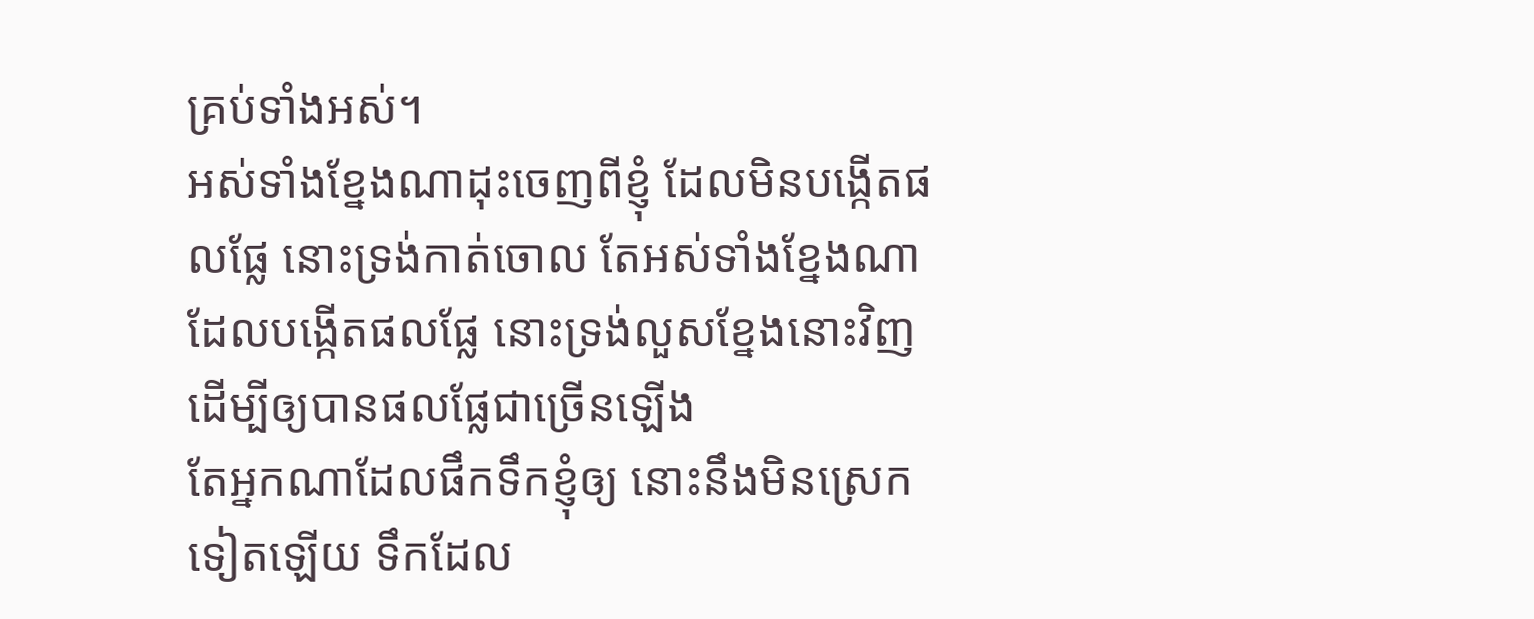គ្រប់ទាំងអស់។
អស់ទាំងខ្នែងណាដុះចេញពីខ្ញុំ ដែលមិនបង្កើតផលផ្លែ នោះទ្រង់កាត់ចោល តែអស់ទាំងខ្នែងណា ដែលបង្កើតផលផ្លែ នោះទ្រង់លួសខ្នែងនោះវិញ ដើម្បីឲ្យបានផលផ្លែជាច្រើនឡើង
តែអ្នកណាដែលផឹកទឹកខ្ញុំឲ្យ នោះនឹងមិនស្រេកទៀតឡើយ ទឹកដែល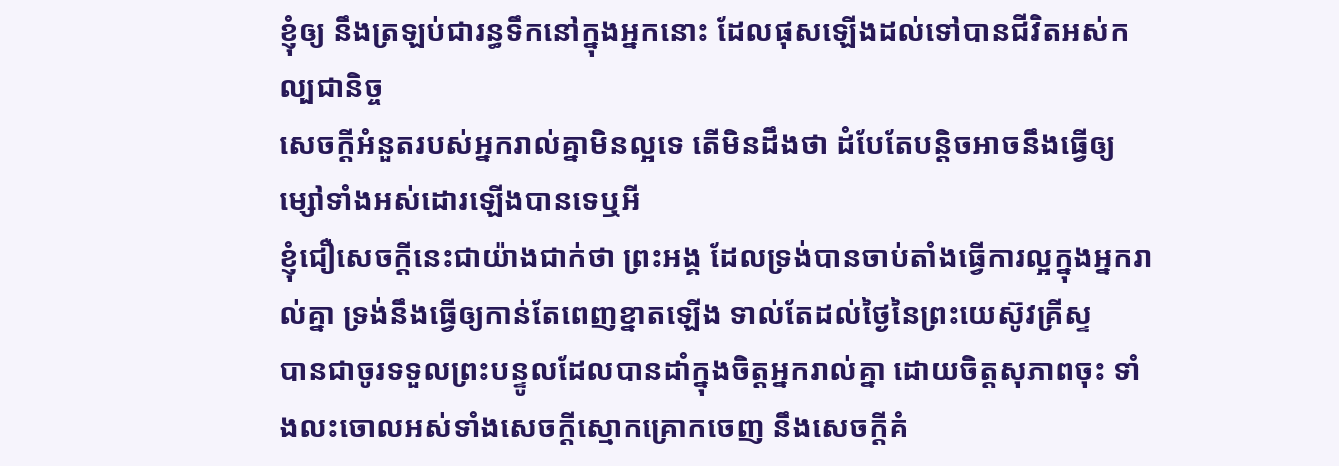ខ្ញុំឲ្យ នឹងត្រឡប់ជារន្ធទឹកនៅក្នុងអ្នកនោះ ដែលផុសឡើងដល់ទៅបានជីវិតអស់កល្បជានិច្ច
សេចក្ដីអំនួតរបស់អ្នករាល់គ្នាមិនល្អទេ តើមិនដឹងថា ដំបែតែបន្តិចអាចនឹងធ្វើឲ្យម្សៅទាំងអស់ដោរឡើងបានទេឬអី
ខ្ញុំជឿសេចក្ដីនេះជាយ៉ាងជាក់ថា ព្រះអង្គ ដែលទ្រង់បានចាប់តាំងធ្វើការល្អក្នុងអ្នករាល់គ្នា ទ្រង់នឹងធ្វើឲ្យកាន់តែពេញខ្នាតឡើង ទាល់តែដល់ថ្ងៃនៃព្រះយេស៊ូវគ្រីស្ទ
បានជាចូរទទួលព្រះបន្ទូលដែលបានដាំក្នុងចិត្តអ្នករាល់គ្នា ដោយចិត្តសុភាពចុះ ទាំងលះចោលអស់ទាំងសេចក្ដីស្មោកគ្រោកចេញ នឹងសេចក្ដីគំ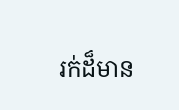រក់ដ៏មាន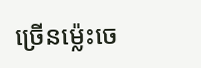ច្រើនម៉្លេះចេ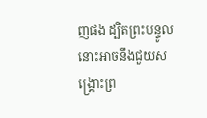ញផង ដ្បិតព្រះបន្ទូលនោះអាចនឹងជួយសង្គ្រោះព្រ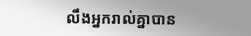លឹងអ្នករាល់គ្នាបាន